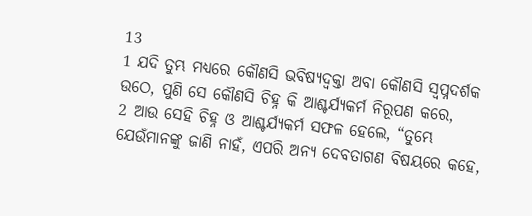13
1 ଯଦି ତୁମ୍ଭ ମଧ୍ୟରେ କୌଣସି ଭବିଷ୍ୟଦ୍ବକ୍ତା ଅବା କୌଣସି ସ୍ୱପ୍ନଦର୍ଶକ ଉଠେ, ପୁଣି ସେ କୌଣସି ଚିହ୍ନ କି ଆଶ୍ଚର୍ଯ୍ୟକର୍ମ ନିରୂପଣ କରେ,
2 ଆଉ ସେହି ଚିହ୍ନ ଓ ଆଶ୍ଚର୍ଯ୍ୟକର୍ମ ସଫଳ ହେଲେ, “ତୁମ୍ଭେ ଯେଉଁମାନଙ୍କୁ ଜାଣି ନାହଁ, ଏପରି ଅନ୍ୟ ଦେବତାଗଣ ବିଷୟରେ କହେ,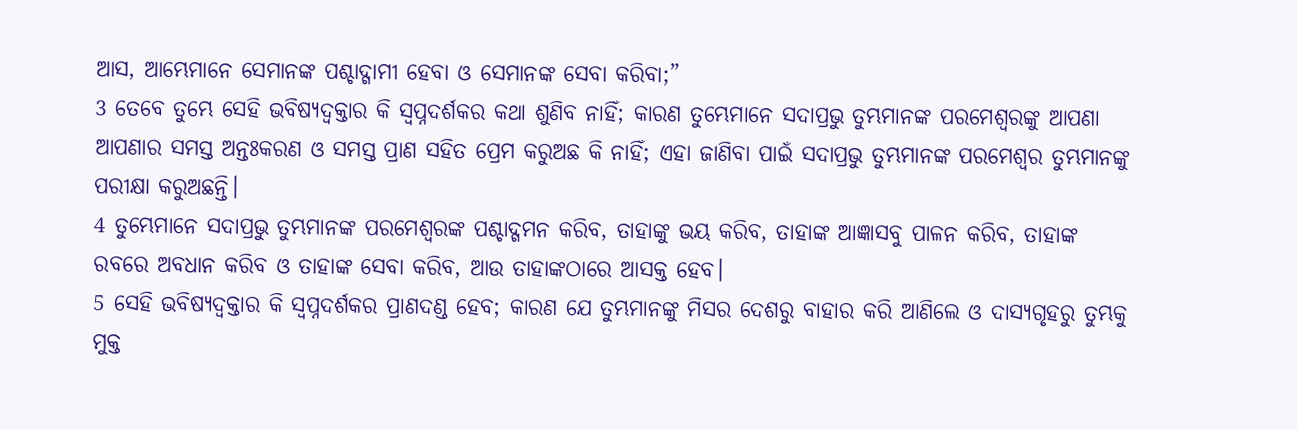ଆସ, ଆମ୍ଭେମାନେ ସେମାନଙ୍କ ପଶ୍ଚାଦ୍ଗାମୀ ହେବା ଓ ସେମାନଙ୍କ ସେବା କରିବା;”
3 ତେବେ ତୁମ୍ଭେ ସେହି ଭବିଷ୍ୟଦ୍ବକ୍ତାର କି ସ୍ୱପ୍ନଦର୍ଶକର କଥା ଶୁଣିବ ନାହିଁ; କାରଣ ତୁମ୍ଭେମାନେ ସଦାପ୍ରଭୁ ତୁମ୍ଭମାନଙ୍କ ପରମେଶ୍ୱରଙ୍କୁ ଆପଣା ଆପଣାର ସମସ୍ତ ଅନ୍ତଃକରଣ ଓ ସମସ୍ତ ପ୍ରାଣ ସହିତ ପ୍ରେମ କରୁଅଛ କି ନାହିଁ; ଏହା ଜାଣିବା ପାଇଁ ସଦାପ୍ରଭୁ ତୁମ୍ଭମାନଙ୍କ ପରମେଶ୍ୱର ତୁମ୍ଭମାନଙ୍କୁ ପରୀକ୍ଷା କରୁଅଛନ୍ତି।
4 ତୁମ୍ଭେମାନେ ସଦାପ୍ରଭୁ ତୁମ୍ଭମାନଙ୍କ ପରମେଶ୍ୱରଙ୍କ ପଶ୍ଚାଦ୍ଗମନ କରିବ, ତାହାଙ୍କୁ ଭୟ କରିବ, ତାହାଙ୍କ ଆଜ୍ଞାସବୁ ପାଳନ କରିବ, ତାହାଙ୍କ ରବରେ ଅବଧାନ କରିବ ଓ ତାହାଙ୍କ ସେବା କରିବ, ଆଉ ତାହାଙ୍କଠାରେ ଆସକ୍ତ ହେବ।
5 ସେହି ଭବିଷ୍ୟଦ୍ବକ୍ତାର କି ସ୍ୱପ୍ନଦର୍ଶକର ପ୍ରାଣଦଣ୍ଡ ହେବ; କାରଣ ଯେ ତୁମ୍ଭମାନଙ୍କୁ ମିସର ଦେଶରୁ ବାହାର କରି ଆଣିଲେ ଓ ଦାସ୍ୟଗୃହରୁ ତୁମ୍ଭକୁ ମୁକ୍ତ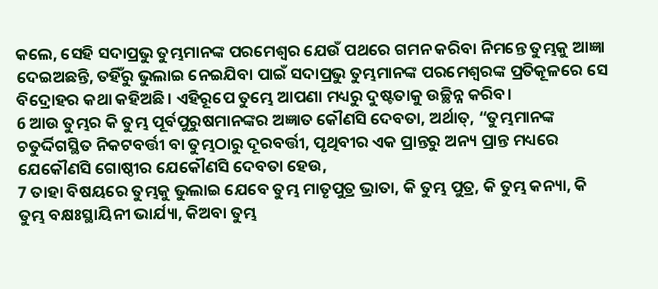କଲେ, ସେହି ସଦାପ୍ରଭୁ ତୁମ୍ଭମାନଙ୍କ ପରମେଶ୍ୱର ଯେଉଁ ପଥରେ ଗମନ କରିବା ନିମନ୍ତେ ତୁମ୍ଭକୁ ଆଜ୍ଞା ଦେଇଅଛନ୍ତି, ତହିଁରୁ ଭୁଲାଇ ନେଇଯିବା ପାଇଁ ସଦାପ୍ରଭୁ ତୁମ୍ଭମାନଙ୍କ ପରମେଶ୍ୱରଙ୍କ ପ୍ରତିକୂଳରେ ସେ ବିଦ୍ରୋହର କଥା କହିଅଛି। ଏହିରୂପେ ତୁମ୍ଭେ ଆପଣା ମଧ୍ୟରୁ ଦୁଷ୍ଟତାକୁ ଉଚ୍ଛିନ୍ନ କରିବ।
6 ଆଉ ତୁମ୍ଭର କି ତୁମ୍ଭ ପୂର୍ବପୁରୁଷମାନଙ୍କର ଅଜ୍ଞାତ କୌଣସି ଦେବତା, ଅର୍ଥାତ୍, “ତୁମ୍ଭମାନଙ୍କ ଚତୁର୍ଦ୍ଦିଗସ୍ଥିତ ନିକଟବର୍ତ୍ତୀ ବା ତୁମ୍ଭଠାରୁ ଦୂରବର୍ତ୍ତୀ, ପୃଥିବୀର ଏକ ପ୍ରାନ୍ତରୁ ଅନ୍ୟ ପ୍ରାନ୍ତ ମଧ୍ୟରେ ଯେକୌଣସି ଗୋଷ୍ଠୀର ଯେକୌଣସି ଦେବତା ହେଉ,
7 ତାହା ବିଷୟରେ ତୁମ୍ଭକୁ ଭୁଲାଇ ଯେବେ ତୁମ୍ଭ ମାତୃପୁତ୍ର ଭ୍ରାତା, କି ତୁମ୍ଭ ପୁତ୍ର, କି ତୁମ୍ଭ କନ୍ୟା, କି ତୁମ୍ଭ ବକ୍ଷଃସ୍ଥାୟିନୀ ଭାର୍ଯ୍ୟା, କିଅବା ତୁମ୍ଭ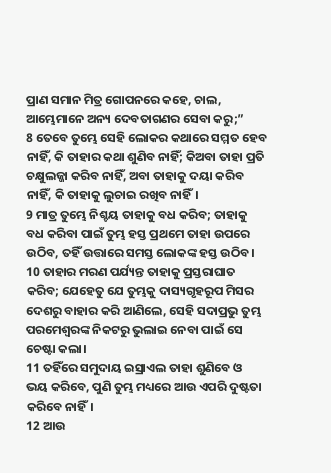ପ୍ରାଣ ସମାନ ମିତ୍ର ଗୋପନରେ କହେ, ଚାଲ, ଆମ୍ଭେମାନେ ଅନ୍ୟ ଦେବତାଗଣର ସେବା କରୁ;”
8 ତେବେ ତୁମ୍ଭେ ସେହି ଲୋକର କଥାରେ ସମ୍ମତ ହେବ ନାହିଁ, କି ତାହାର କଥା ଶୁଣିବ ନାହିଁ; କିଅବା ତାହା ପ୍ରତି ଚକ୍ଷୁଲଜ୍ଜା କରିବ ନାହିଁ, ଅବା ତାହାକୁ ଦୟା କରିବ ନାହିଁ, କି ତାହାକୁ ଲୁଚାଇ ରଖିବ ନାହିଁ।
9 ମାତ୍ର ତୁମ୍ଭେ ନିଶ୍ଚୟ ତାହାକୁ ବଧ କରିବ; ତାହାକୁ ବଧ କରିବା ପାଇଁ ତୁମ୍ଭ ହସ୍ତ ପ୍ରଥମେ ତାହା ଉପରେ ଉଠିବ, ତହିଁ ଉତ୍ତାରେ ସମସ୍ତ ଲୋକଙ୍କ ହସ୍ତ ଉଠିବ।
10 ତାହାର ମରଣ ପର୍ଯ୍ୟନ୍ତ ତାହାକୁ ପ୍ରସ୍ତରାଘାତ କରିବ; ଯେହେତୁ ଯେ ତୁମ୍ଭକୁ ଦାସ୍ୟଗୃହରୂପ ମିସର ଦେଶରୁ ବାହାର କରି ଆଣିଲେ, ସେହି ସଦାପ୍ରଭୁ ତୁମ୍ଭ ପରମେଶ୍ୱରଙ୍କ ନିକଟରୁ ଭୁଲାଇ ନେବା ପାଇଁ ସେ ଚେଷ୍ଟା କଲା।
11 ତହିଁରେ ସମୁଦାୟ ଇସ୍ରାଏଲ ତାହା ଶୁଣିବେ ଓ ଭୟ କରିବେ, ପୁଣି ତୁମ୍ଭ ମଧ୍ୟରେ ଆଉ ଏପରି ଦୁଷ୍ଟତା କରିବେ ନାହିଁ।
12 ଆଉ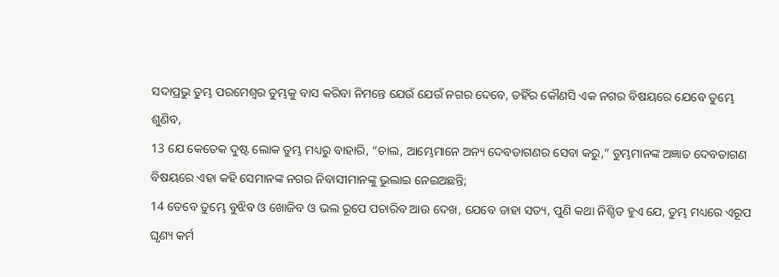ସଦାପ୍ରଭୁ ତୁମ୍ଭ ପରମେଶ୍ୱର ତୁମ୍ଭକୁ ବାସ କରିବା ନିମନ୍ତେ ଯେଉଁ ଯେଉଁ ନଗର ଦେବେ, ତହିଁର କୌଣସି ଏକ ନଗର ବିଷୟରେ ଯେବେ ତୁମ୍ଭେ ଶୁଣିବ,
13 ଯେ କେତେକ ଦୁଷ୍ଟ ଲୋକ ତୁମ୍ଭ ମଧ୍ୟରୁ ବାହାରି, “ଚାଲ, ଆମ୍ଭେମାନେ ଅନ୍ୟ ଦେବତାଗଣର ସେବା କରୁ,” ତୁମ୍ଭମାନଙ୍କ ଅଜ୍ଞାତ ଦେବତାଗଣ ବିଷୟରେ ଏହା କହି ସେମାନଙ୍କ ନଗର ନିବାସୀମାନଙ୍କୁ ଭୁଲାଇ ନେଇଅଛନ୍ତି;
14 ତେବେ ତୁମ୍ଭେ ବୁଝିବ ଓ ଖୋଜିବ ଓ ଭଲ ରୂପେ ପଚାରିବ ଆଉ ଦେଖ, ଯେବେ ତାହା ସତ୍ୟ, ପୁଣି କଥା ନିଶ୍ଚିତ ହୁଏ ଯେ, ତୁମ୍ଭ ମଧ୍ୟରେ ଏରୂପ ଘୃଣ୍ୟ କର୍ମ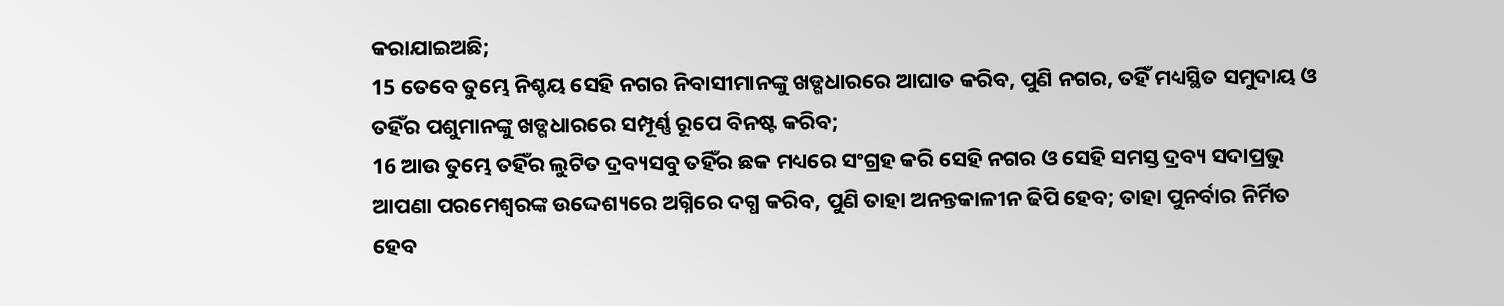କରାଯାଇଅଛି;
15 ତେବେ ତୁମ୍ଭେ ନିଶ୍ଚୟ ସେହି ନଗର ନିବାସୀମାନଙ୍କୁ ଖଡ୍ଗଧାରରେ ଆଘାତ କରିବ, ପୁଣି ନଗର, ତହିଁ ମଧ୍ୟସ୍ଥିତ ସମୁଦାୟ ଓ ତହିଁର ପଶୁମାନଙ୍କୁ ଖଡ୍ଗଧାରରେ ସମ୍ପୂର୍ଣ୍ଣ ରୂପେ ବିନଷ୍ଟ କରିବ;
16 ଆଉ ତୁମ୍ଭେ ତହିଁର ଲୁଟିତ ଦ୍ରବ୍ୟସବୁ ତହିଁର ଛକ ମଧ୍ୟରେ ସଂଗ୍ରହ କରି ସେହି ନଗର ଓ ସେହି ସମସ୍ତ ଦ୍ରବ୍ୟ ସଦାପ୍ରଭୁ ଆପଣା ପରମେଶ୍ୱରଙ୍କ ଉଦ୍ଦେଶ୍ୟରେ ଅଗ୍ନିରେ ଦଗ୍ଧ କରିବ, ପୁଣି ତାହା ଅନନ୍ତକାଳୀନ ଢିପି ହେବ; ତାହା ପୁନର୍ବାର ନିର୍ମିତ ହେବ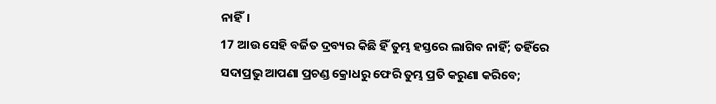ନାହିଁ।
17 ଆଉ ସେହି ବର୍ଜିତ ଦ୍ରବ୍ୟର କିଛି ହିଁ ତୁମ୍ଭ ହସ୍ତରେ ଲାଗିବ ନାହିଁ; ତହିଁରେ ସଦାପ୍ରଭୁ ଆପଣା ପ୍ରଚଣ୍ଡ କ୍ରୋଧରୁ ଫେରି ତୁମ୍ଭ ପ୍ରତି କରୁଣା କରିବେ;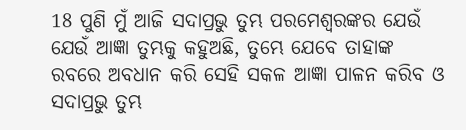18 ପୁଣି ମୁଁ ଆଜି ସଦାପ୍ରଭୁ ତୁମ୍ଭ ପରମେଶ୍ୱରଙ୍କର ଯେଉଁ ଯେଉଁ ଆଜ୍ଞା ତୁମ୍ଭକୁ କହୁଅଛି, ତୁମ୍ଭେ ଯେବେ ତାହାଙ୍କ ରବରେ ଅବଧାନ କରି ସେହି ସକଳ ଆଜ୍ଞା ପାଳନ କରିବ ଓ ସଦାପ୍ରଭୁ ତୁମ୍ଭ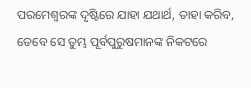ପରମେଶ୍ୱରଙ୍କ ଦୃଷ୍ଟିରେ ଯାହା ଯଥାର୍ଥ, ତାହା କରିବ, ତେବେ ସେ ତୁମ୍ଭ ପୂର୍ବପୁରୁଷମାନଙ୍କ ନିକଟରେ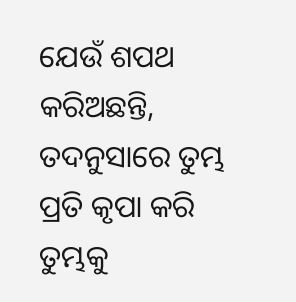ଯେଉଁ ଶପଥ କରିଅଛନ୍ତି, ତଦନୁସାରେ ତୁମ୍ଭ ପ୍ରତି କୃପା କରି ତୁମ୍ଭକୁ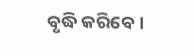ବୃଦ୍ଧି କରିବେ।